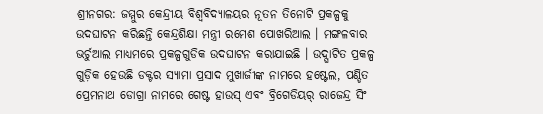ଶ୍ରୀନଗର: ଜମ୍ମୁର କେନ୍ଦ୍ରୀୟ ବିଶ୍ବବିଦ୍ୟାଳୟର ନୂତନ ତିନୋଟି ପ୍ରକଳ୍ପକୁ ଉଦଘାଟନ କରିଛନ୍ତି କେନ୍ଦ୍ରଶିକ୍ଷା ମନ୍ତ୍ରୀ ରମେଶ ପୋଖରିଆଲ । ମଙ୍ଗଳବାର ଭର୍ଚୁଆଲ ମାଧ୍ୟମରେ ପ୍ରକଳ୍ପଗୁଡିକ ଉଦଘାଟନ କରାଯାଇଛି । ଉଦ୍ଘାଟିତ ପ୍ରକଳ୍ପ ଗୁଡ଼ିକ ହେଉଛି ଡକ୍ଟର ସ୍ୟାମା ପ୍ରସାଦ ମୁଖାର୍ଜୀଙ୍କ ନାମରେ ହଷ୍ଟେଲ, ପଣ୍ଡିତ ପ୍ରେମନାଥ ଡୋଗ୍ରା ନାମରେ ଗେଷ୍ଟ ହାଉସ୍ ଏବଂ ବ୍ରିଗେଡିୟର୍ ରାଜେନ୍ଦ୍ର ସିଂ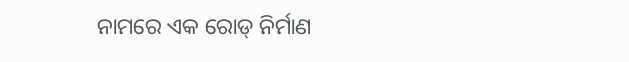ନାମରେ ଏକ ରୋଡ୍ ନିର୍ମାଣ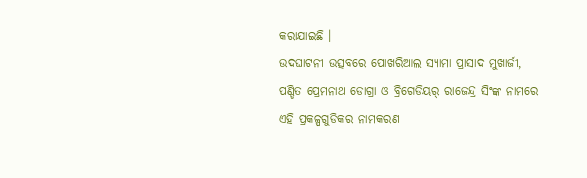କରାଯାଇଛି ।
ଉଦଘାଟନୀ ଉତ୍ସବରେ ପୋଖରିଆଲ ସ୍ୟାମା ପ୍ରାସାଦ ମୁଖାର୍ଜୀ, ପଣ୍ଡିତ ପ୍ରେମନାଥ ଡୋଗ୍ରା ଓ ବ୍ରିଗେଡିୟର୍ ରାଜେନ୍ଦ୍ର ସିଂଙ୍କ ନାମରେ ଏହି ପ୍ରକଳ୍ପଗୁଡିକର ନାମକରଣ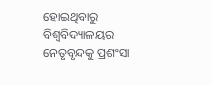ହୋଇଥିବାରୁ ବିଶ୍ବବିଦ୍ୟାଳୟର ନେତୃବୃନ୍ଦକୁ ପ୍ରଶଂସା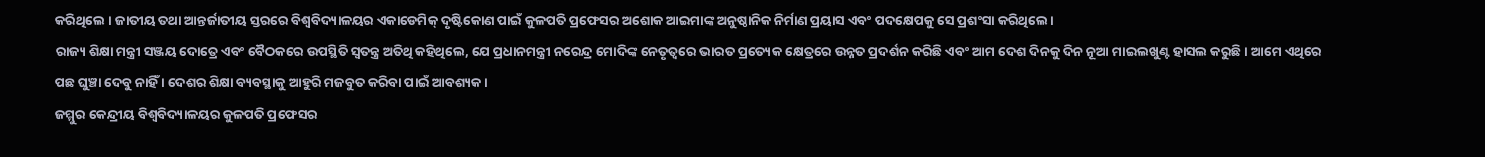କରିଥିଲେ । ଜାତୀୟ ତଥା ଆନ୍ତର୍ଜାତୀୟ ସ୍ତରରେ ବିଶ୍ୱବିଦ୍ୟାଳୟର ଏକାଡେମିକ୍ ଦୃଷ୍ଟିକୋଣ ପାଇଁ କୁଳପତି ପ୍ରଫେସର ଅଶୋକ ଆଇମାଙ୍କ ଅନୁଷ୍ଠାନିକ ନିର୍ମାଣ ପ୍ରୟାସ ଏବଂ ପଦକ୍ଷେପକୁ ସେ ପ୍ରଶଂସା କରିଥିଲେ।
ରାଜ୍ୟ ଶିକ୍ଷା ମନ୍ତ୍ରୀ ସଞ୍ଜୟ ଦୋତ୍ରେ ଏବଂ ବୈଠକରେ ଉପସ୍ଥିତି ସ୍ୱତନ୍ତ୍ର ଅତିଥି କହିଥିଲେ, ଯେ ପ୍ରଧାନମନ୍ତ୍ରୀ ନରେନ୍ଦ୍ର ମୋଦିଙ୍କ ନେତୃତ୍ୱରେ ଭାରତ ପ୍ରତ୍ୟେକ କ୍ଷେତ୍ରରେ ଉନ୍ନତ ପ୍ରଦର୍ଶନ କରିଛି ଏବଂ ଆମ ଦେଶ ଦିନକୁ ଦିନ ନୂଆ ମାଇଲଖୁଣ୍ଟ ହାସଲ କରୁଛି। ଆମେ ଏଥିରେ ପଛ ଘୁଞ୍ଚା ଦେବୁ ନାହିଁ । ଦେଶର ଶିକ୍ଷା ବ୍ୟବସ୍ଥାକୁ ଆହୁରି ମଜବୁତ କରିବା ପାଇଁ ଆବଶ୍ୟକ ।
ଜମ୍ମୁର କେନ୍ଦ୍ରୀୟ ବିଶ୍ୱବିଦ୍ୟାଳୟର କୁଳପତି ପ୍ରଫେସର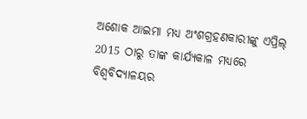ଅଶୋକ ଆଇମା ମଧ୍ୟ ଅଂଶଗ୍ରହଣକାରୀଙ୍କୁ ଏପ୍ରିଲ୍ 2015 ଠାରୁ ତାଙ୍କ କାର୍ଯ୍ୟକାଳ ମଧ୍ୟରେ ବିଶ୍ୱବିଦ୍ୟାଳୟର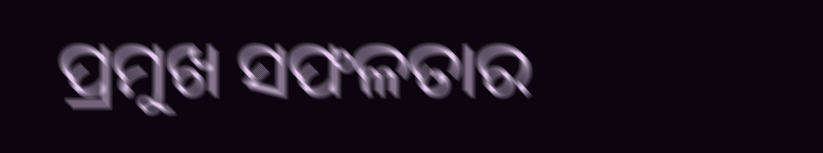ପ୍ରମୁଖ ସଫଳତାର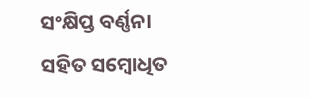ସଂକ୍ଷିପ୍ତ ବର୍ଣ୍ଣନା ସହିତ ସମ୍ବୋଧିତ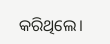କରିଥିଲେ।